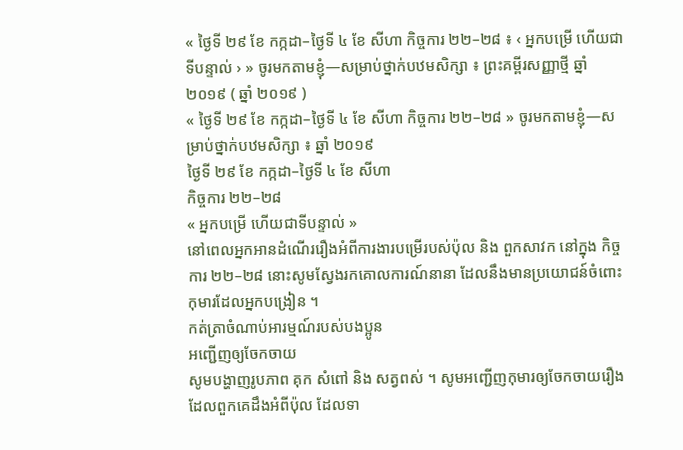« ថ្ងៃទី ២៩ ខែ កក្កដា–ថ្ងៃទី ៤ ខែ សីហា កិច្ចការ ២២–២៨ ៖ ‹ អ្នកបម្រើ ហើយជាទីបន្ទាល់ › » ចូរមកតាមខ្ញុំ—សម្រាប់ថ្នាក់បឋមសិក្សា ៖ ព្រះគម្ពីរសញ្ញាថ្មី ឆ្នាំ ២០១៩ ( ឆ្នាំ ២០១៩ )
« ថ្ងៃទី ២៩ ខែ កក្កដា–ថ្ងៃទី ៤ ខែ សីហា កិច្ចការ ២២–២៨ » ចូរមកតាមខ្ញុំ—សម្រាប់ថ្នាក់បឋមសិក្សា ៖ ឆ្នាំ ២០១៩
ថ្ងៃទី ២៩ ខែ កក្កដា–ថ្ងៃទី ៤ ខែ សីហា
កិច្ចការ ២២–២៨
« អ្នកបម្រើ ហើយជាទីបន្ទាល់ »
នៅពេលអ្នកអានដំណើររឿងអំពីការងារបម្រើរបស់ប៉ុល និង ពួកសាវក នៅក្នុង កិច្ចការ ២២–២៨ នោះសូមស្វែងរកគោលការណ៍នានា ដែលនឹងមានប្រយោជន៍ចំពោះកុមារដែលអ្នកបង្រៀន ។
កត់ត្រាចំណាប់អារម្មណ៍របស់បងប្អូន
អញ្ជើញឲ្យចែកចាយ
សូមបង្ហាញរូបភាព គុក សំពៅ និង សត្វពស់ ។ សូមអញ្ជើញកុមារឲ្យចែកចាយរឿងដែលពួកគេដឹងអំពីប៉ុល ដែលទា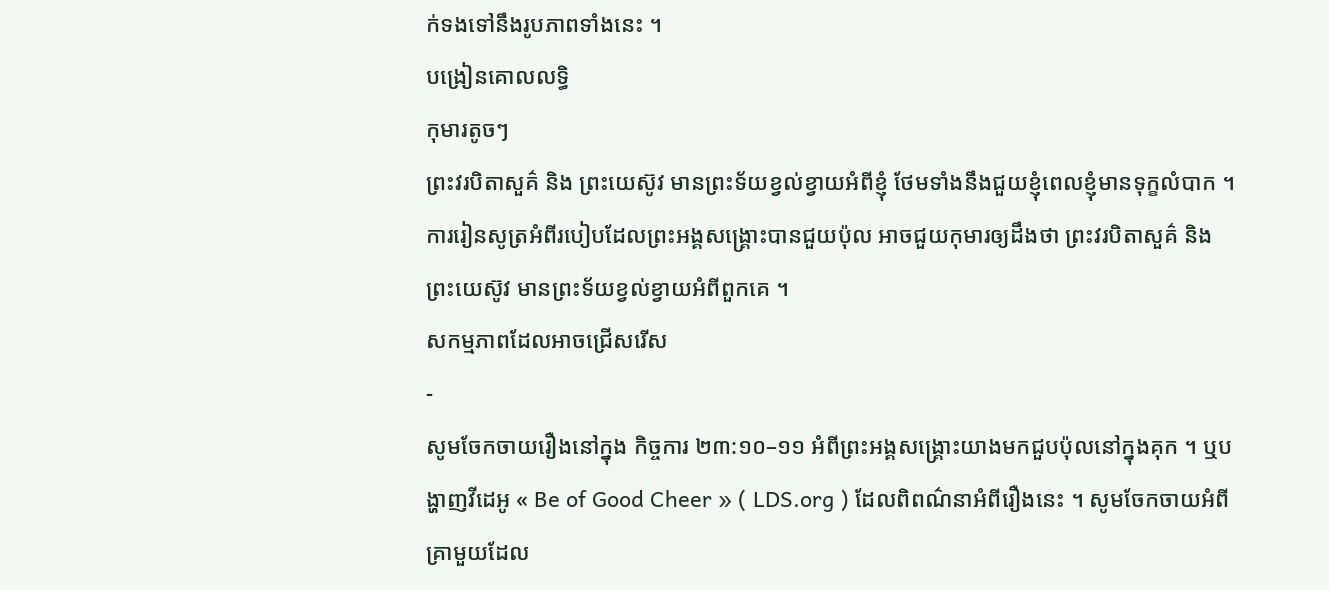ក់ទងទៅនឹងរូបភាពទាំងនេះ ។
បង្រៀនគោលលទ្ធិ
កុមារតូចៗ
ព្រះវរបិតាសួគ៌ និង ព្រះយេស៊ូវ មានព្រះទ័យខ្វល់ខ្វាយអំពីខ្ញុំ ថែមទាំងនឹងជួយខ្ញុំពេលខ្ញុំមានទុក្ខលំបាក ។
ការរៀនសូត្រអំពីរបៀបដែលព្រះអង្គសង្គ្រោះបានជួយប៉ុល អាចជួយកុមារឲ្យដឹងថា ព្រះវរបិតាសួគ៌ និង ព្រះយេស៊ូវ មានព្រះទ័យខ្វល់ខ្វាយអំពីពួកគេ ។
សកម្មភាពដែលអាចជ្រើសរើស
-
សូមចែកចាយរឿងនៅក្នុង កិច្ចការ ២៣:១០–១១ អំពីព្រះអង្គសង្គ្រោះយាងមកជួបប៉ុលនៅក្នុងគុក ។ ឬបង្ហាញវីដេអូ « Be of Good Cheer » ( LDS.org ) ដែលពិពណ៌នាអំពីរឿងនេះ ។ សូមចែកចាយអំពីគ្រាមួយដែល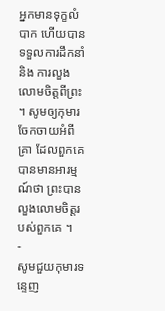អ្នកមានទុក្ខលំបាក ហើយបានទទួលការដឹកនាំ និង ការលួងលោមចិត្តពីព្រះ ។ សូមឲ្យកុមារចែកចាយអំពីគ្រា ដែលពួកគេបានមានអារម្មណ៍ថា ព្រះបានលួងលោមចិត្តរបស់ពួកគេ ។
-
សូមជួយកុមារទន្ទេញ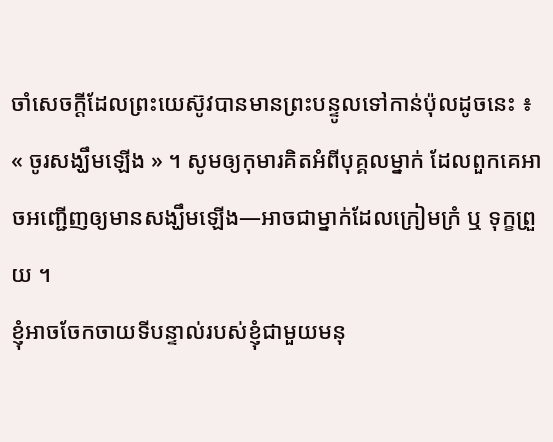ចាំសេចក្ដីដែលព្រះយេស៊ូវបានមានព្រះបន្ទូលទៅកាន់ប៉ុលដូចនេះ ៖ « ចូរសង្ឃឹមឡើង » ។ សូមឲ្យកុមារគិតអំពីបុគ្គលម្នាក់ ដែលពួកគេអាចអញ្ជើញឲ្យមានសង្ឃឹមឡើង—អាចជាម្នាក់ដែលក្រៀមក្រំ ឬ ទុក្ខព្រួយ ។
ខ្ញុំអាចចែកចាយទីបន្ទាល់របស់ខ្ញុំជាមួយមនុ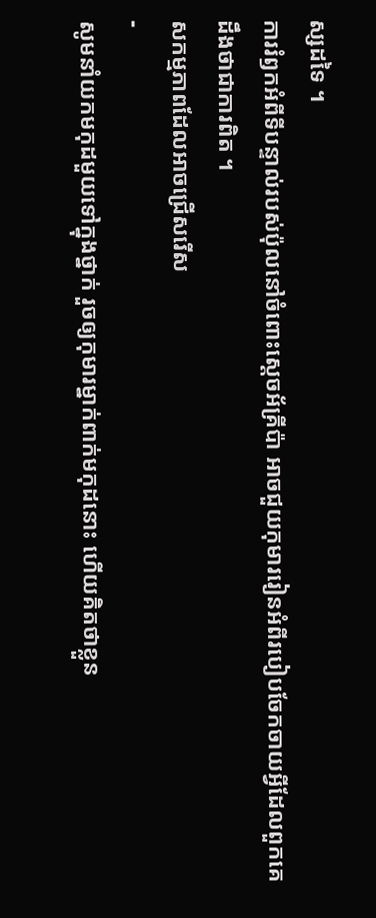ស្សដទៃ ។
ការរំឭកអំពីទីបន្ទាល់របស់ប៉ុលនៅចំពោះស្ដេចអ័គ្រីប៉ា អាចជួយកុមាររៀនអំពីរបៀបចែកចាយអ្វីដែលពួកគេដឹងថាជាការពិត ។
សកម្មភាពដែលអាចជ្រើសរើស
-
សូមនាំយកមកុដមួយទៅក្នុងថ្នាក់ រួចឲ្យកុមារម្នាក់ពាក់មកុដនោះ ហើយគិតថាខ្លួន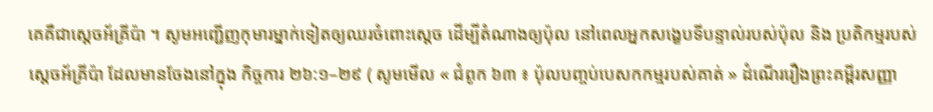គេគឺជាស្ដេចអ័គ្រីប៉ា ។ សូមអញ្ជើញកុមារម្នាក់ទៀតឲ្យឈរចំពោះស្ដេច ដើម្បីតំណាងឲ្យប៉ុល នៅពេលអ្នកសង្ខេបទីបន្ទាល់របស់ប៉ុល និង ប្រតិកម្មរបស់ស្ដេចអ័គ្រីប៉ា ដែលមានចែងនៅក្នុង កិច្ចការ ២៦:១–២៩ ( សូមមើល « ជំពូក ៦៣ ៖ ប៉ុលបញ្ចប់បេសកកម្មរបស់គាត់ » ដំណើររឿងព្រះគម្ពីរសញ្ញា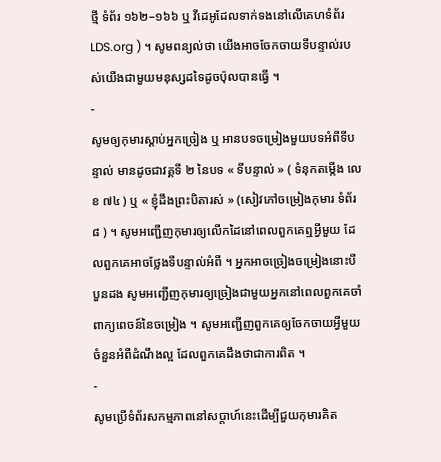ថ្មី ទំព័រ ១៦២–១៦៦ ឬ វីដេអូដែលទាក់ទងនៅលើគេហទំព័រ LDS.org ) ។ សូមពន្យល់ថា យើងអាចចែកចាយទីបន្ទាល់របស់យើងជាមួយមនុស្សដទៃដូចប៉ុលបានធ្វើ ។
-
សូមឲ្យកុមារស្ដាប់អ្នកច្រៀង ឬ អានបទចម្រៀងមួយបទអំពីទីបន្ទាល់ មានដូចជាវគ្គទី ២ នៃបទ « ទីបន្ទាល់ » ( ទំនុកតម្កើង លេខ ៧៤ ) ឬ « ខ្ញុំដឹងព្រះបិតារស់ » (សៀវភៅចម្រៀងកុមារ ទំព័រ ៨ ) ។ សូមអញ្ជើញកុមារឲ្យលើកដៃនៅពេលពួកគេឮអ្វីមួយ ដែលពួកគេអាចថ្លែងទីបន្ទាល់អំពី ។ អ្នកអាចច្រៀងចម្រៀងនោះបីបួនដង សូមអញ្ជើញកុមារឲ្យច្រៀងជាមួយអ្នកនៅពេលពួកគេចាំពាក្យពេចន៍នៃចម្រៀង ។ សូមអញ្ជើញពួកគេឲ្យចែកចាយអ្វីមួយចំនួនអំពីដំណឹងល្អ ដែលពួកគេដឹងថាជាការពិត ។
-
សូមប្រើទំព័រសកម្មភាពនៅសប្ដាហ៍នេះដើម្បីជួយកុមារគិត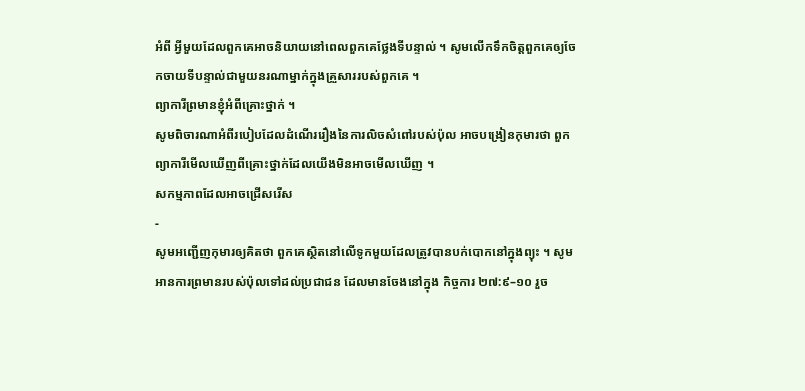អំពី អ្វីមួយដែលពួកគេអាចនិយាយនៅពេលពួកគេថ្លែងទីបន្ទាល់ ។ សូមលើកទឹកចិត្តពួកគេឲ្យចែកចាយទីបន្ទាល់ជាមួយនរណាម្នាក់ក្នុងគ្រួសាររបស់ពួកគេ ។
ព្យាការីព្រមានខ្ញុំអំពីគ្រោះថ្នាក់ ។
សូមពិចារណាអំពីរបៀបដែលដំណើររឿងនៃការលិចសំពៅរបស់ប៉ុល អាចបង្រៀនកុមារថា ពួកព្យាការីមើលឃើញពីគ្រោះថ្នាក់ដែលយើងមិនអាចមើលឃើញ ។
សកម្មភាពដែលអាចជ្រើសរើស
-
សូមអញ្ជើញកុមារឲ្យគិតថា ពួកគេស្ថិតនៅលើទូកមួយដែលត្រូវបានបក់បោកនៅក្នុងព្យុះ ។ សូមអានការព្រមានរបស់ប៉ុលទៅដល់ប្រជាជន ដែលមានចែងនៅក្នុង កិច្ចការ ២៧:៩–១០ រួច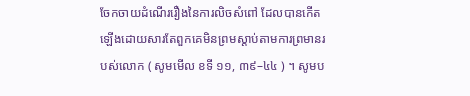ចែកចាយដំណើររឿងនៃការលិចសំពៅ ដែលបានកើតឡើងដោយសារតែពួកគេមិនព្រមស្ដាប់តាមការព្រមានរបស់លោក ( សូមមើល ខទី ១១, ៣៩–៤៤ ) ។ សូមប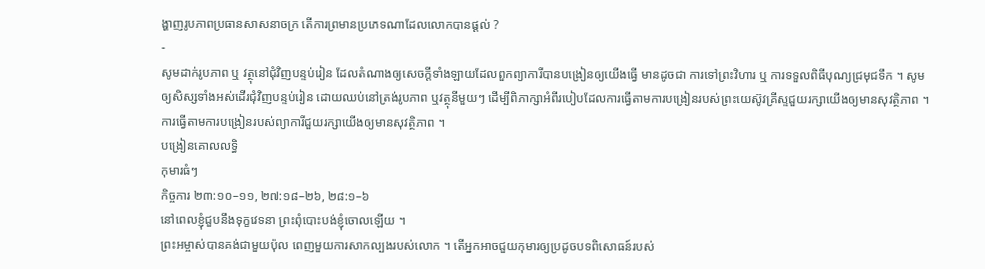ង្ហាញរូបភាពប្រធានសាសនាចក្រ តើការព្រមានប្រភេទណាដែលលោកបានផ្ដល់ ?
-
សូមដាក់រូបភាព ឬ វត្ថុនៅជុំវិញបន្ទប់រៀន ដែលតំណាងឲ្យសេចក្ដីទាំងឡាយដែលពួកព្យាការីបានបង្រៀនឲ្យយើងធ្វើ មានដូចជា ការទៅព្រះវិហារ ឬ ការទទួលពិធីបុណ្យជ្រមុជទឹក ។ សូមឲ្យសិស្សទាំងអស់ដើរជុំវិញបន្ទប់រៀន ដោយឈប់នៅត្រង់រូបភាព ឬវត្ថុនីមួយៗ ដើម្បីពិភាក្សាអំពីរបៀបដែលការធ្វើតាមការបង្រៀនរបស់ព្រះយេស៊ូវគ្រីស្ទជួយរក្សាយើងឲ្យមានសុវត្ថិភាព ។
ការធ្វើតាមការបង្រៀនរបស់ព្យាការីជួយរក្សាយើងឲ្យមានសុវត្ថិភាព ។
បង្រៀនគោលលទ្ធិ
កុមារធំៗ
កិច្ចការ ២៣:១០–១១, ២៧:១៨–២៦, ២៨:១–៦
នៅពេលខ្ញុំជួបនឹងទុក្ខវេទនា ព្រះពុំបោះបង់ខ្ញុំចោលឡើយ ។
ព្រះអម្ចាស់បានគង់ជាមួយប៉ុល ពេញមួយការសាកល្បងរបស់លោក ។ តើអ្នកអាចជួយកុមារឲ្យប្រដូចបទពិសោធន៍របស់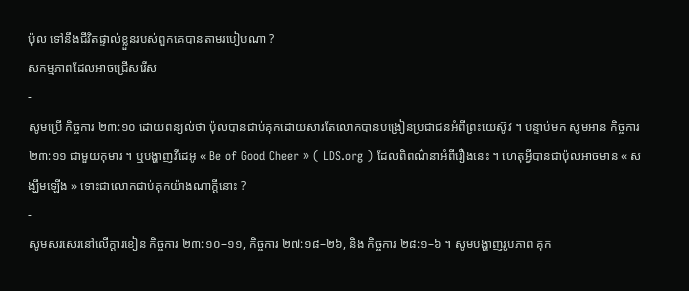ប៉ុល ទៅនឹងជីវិតផ្ទាល់ខ្លួនរបស់ពួកគេបានតាមរបៀបណា ?
សកម្មភាពដែលអាចជ្រើសរើស
-
សូមប្រើ កិច្ចការ ២៣:១០ ដោយពន្យល់ថា ប៉ុលបានជាប់គុកដោយសារតែលោកបានបង្រៀនប្រជាជនអំពីព្រះយេស៊ូវ ។ បន្ទាប់មក សូមអាន កិច្ចការ ២៣:១១ ជាមួយកុមារ ។ ឬបង្ហាញវីដេអូ « Be of Good Cheer » ( LDS.org ) ដែលពិពណ៌នាអំពីរឿងនេះ ។ ហេតុអ្វីបានជាប៉ុលអាចមាន « សង្ឃឹមឡើង » ទោះជាលោកជាប់គុកយ៉ាងណាក្ដីនោះ ?
-
សូមសរសេរនៅលើក្ដារខៀន កិច្ចការ ២៣:១០–១១, កិច្ចការ ២៧:១៨–២៦, និង កិច្ចការ ២៨:១–៦ ។ សូមបង្ហាញរូបភាព គុក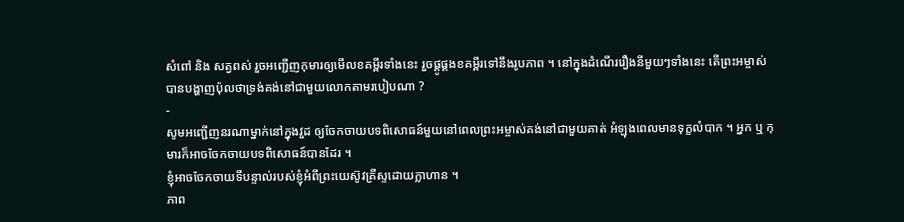សំពៅ និង សត្វពស់ រួចអញ្ជើញកុមារឲ្យមើលខគម្ពីរទាំងនេះ រួចផ្គូផ្គងខគម្ពីរទៅនឹងរូបភាព ។ នៅក្នុងដំណើររឿងនីមួយៗទាំងនេះ តើព្រះអម្ចាស់បានបង្ហាញប៉ុលថាទ្រង់គង់នៅជាមួយលោកតាមរបៀបណា ?
-
សូមអញ្ជើញនរណាម្នាក់នៅក្នុងវួដ ឲ្យចែកចាយបទពិសោធន៍មួយនៅពេលព្រះអម្ចាស់គង់នៅជាមួយគាត់ អំឡុងពេលមានទុក្ខលំបាក ។ អ្នក ឬ កុមារក៏អាចចែកចាយបទពិសោធន៍បានដែរ ។
ខ្ញុំអាចចែកចាយទីបន្ទាល់របស់ខ្ញុំអំពីព្រះយេស៊ូវគ្រីស្ទដោយក្លាហាន ។
ភាព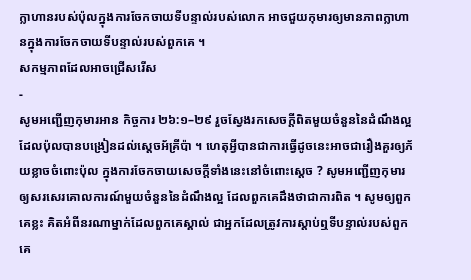ក្លាហានរបស់ប៉ុលក្នុងការចែកចាយទីបន្ទាល់របស់លោក អាចជួយកុមារឲ្យមានភាពក្លាហានក្នុងការចែកចាយទីបន្ទាល់របស់ពួកគេ ។
សកម្មភាពដែលអាចជ្រើសរើស
-
សូមអញ្ជើញកុមារអាន កិច្ចការ ២៦:១–២៩ រួចស្វែងរកសេចក្ដីពិតមួយចំនួននៃដំណឹងល្អ ដែលប៉ុលបានបង្រៀនដល់ស្ដេចអ័គ្រីប៉ា ។ ហេតុអ្វីបានជាការធ្វើដូចនេះអាចជារឿងគួរឲ្យភ័យខ្លាចចំពោះប៉ុល ក្នុងការចែកចាយសេចក្ដីទាំងនេះនៅចំពោះស្ដេច ? សូមអញ្ជើញកុមារឲ្យសរសេរគោលការណ៍មួយចំនួននៃដំណឹងល្អ ដែលពួកគេដឹងថាជាការពិត ។ សូមឲ្យពួកគេខ្លះ គិតអំពីនរណាម្នាក់ដែលពួកគេស្គាល់ ជាអ្នកដែលត្រូវការស្ដាប់ឮទីបន្ទាល់របស់ពួកគេ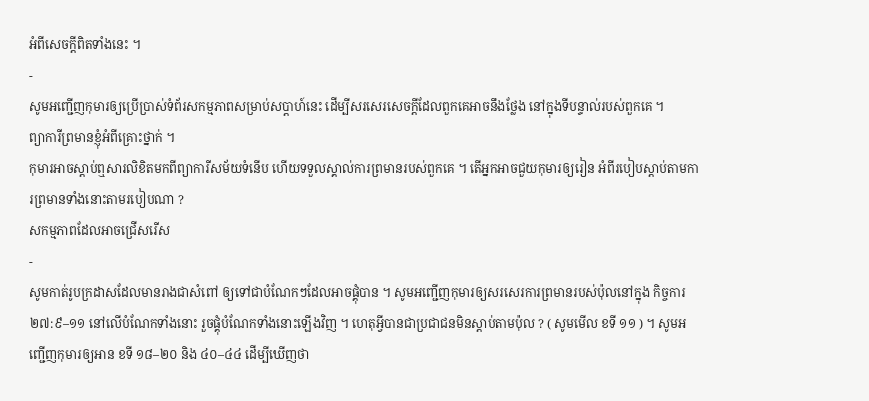អំពីសេចក្ដីពិតទាំងនេះ ។
-
សូមអញ្ជើញកុមារឲ្យប្រើប្រាស់ទំព័រសកម្មភាពសម្រាប់សប្ដាហ៍នេះ ដើម្បីសរសេរសេចក្ដីដែលពួកគេអាចនឹងថ្លែង នៅក្នុងទីបន្ទាល់របស់ពួកគេ ។
ព្យាការីព្រមានខ្ញុំអំពីគ្រោះថ្នាក់ ។
កុមារអាចស្ដាប់ឮសារលិខិតមកពីព្យាការីសម័យទំនើប ហើយទទួលស្គាល់ការព្រមានរបស់ពួកគេ ។ តើអ្នកអាចជួយកុមារឲ្យរៀន អំពីរបៀបស្ដាប់តាមការព្រមានទាំងនោះតាមរបៀបណា ?
សកម្មភាពដែលអាចជ្រើសរើស
-
សូមកាត់រូបក្រដាសដែលមានរាងជាសំពៅ ឲ្យទៅជាបំណែកៗដែលអាចផ្គុំបាន ។ សូមអញ្ជើញកុមារឲ្យសរសេរការព្រមានរបស់ប៉ុលនៅក្នុង កិច្ចការ ២៧:៩–១១ នៅលើបំណែកទាំងនោះ រួចផ្គុំបំណែកទាំងនោះឡើងវិញ ។ ហេតុអ្វីបានជាប្រជាជនមិនស្តាប់តាមប៉ុល ? ( សូមមើល ខទី ១១ ) ។ សូមអញ្ជើញកុមារឲ្យអាន ខទី ១៨–២០ និង ៤០–៤៤ ដើម្បីឃើញថា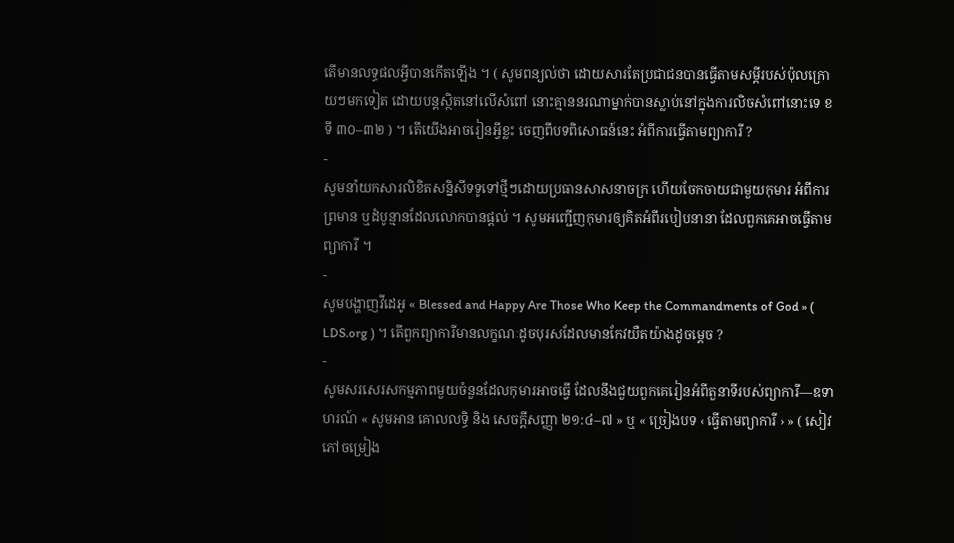តើមានលទ្ធផលអ្វីបានកើតឡើង ។ ( សូមពន្យល់ថា ដោយសារតែប្រជាជនបានធ្វើតាមសម្ដីរបស់ប៉ុលក្រោយៗមកទៀត ដោយបន្តស្ថិតនៅលើសំពៅ នោះគ្មាននរណាម្នាក់បានស្លាប់នៅក្នុងការលិចសំពៅនោះទេ ខទី ៣០–៣២ ) ។ តើយើងអាចរៀនអ្វីខ្លះ ចេញពីបទពិសោធន៍នេះ អំពីការធ្វើតាមព្យាការី ?
-
សូមនាំយកសារលិខិតសន្និសីទទូទៅថ្មីៗដោយប្រធានសាសនាចក្រ ហើយចែកចាយជាមួយកុមារ អំពីការព្រមាន ឬដំបូន្មានដែលលោកបានផ្ដល់ ។ សូមអញ្ជើញកុមារឲ្យគិតអំពីរបៀបនានា ដែលពួកគេអាចធ្វើតាមព្យាការី ។
-
សូមបង្ហាញវីដេអូ « Blessed and Happy Are Those Who Keep the Commandments of God » ( LDS.org ) ។ តើពួកព្យាការីមានលក្ខណៈដូចបុរសដែលមានកែវយឺតយ៉ាងដូចម្ដេច ?
-
សូមសរសេរសកម្មភាពមួយចំនួនដែលកុមារអាចធ្វើ ដែលនឹងជួយពួកគេរៀនអំពីតួនាទីរបស់ព្យាការី—ឧទាហរណ៍ « សូមអាន គោលលទ្ធិ និង សេចក្ដីសញ្ញា ២១:៤–៧ » ឬ « ច្រៀងបទ ‹ ធ្វើតាមព្យាការី › » ( សៀវភៅចម្រៀង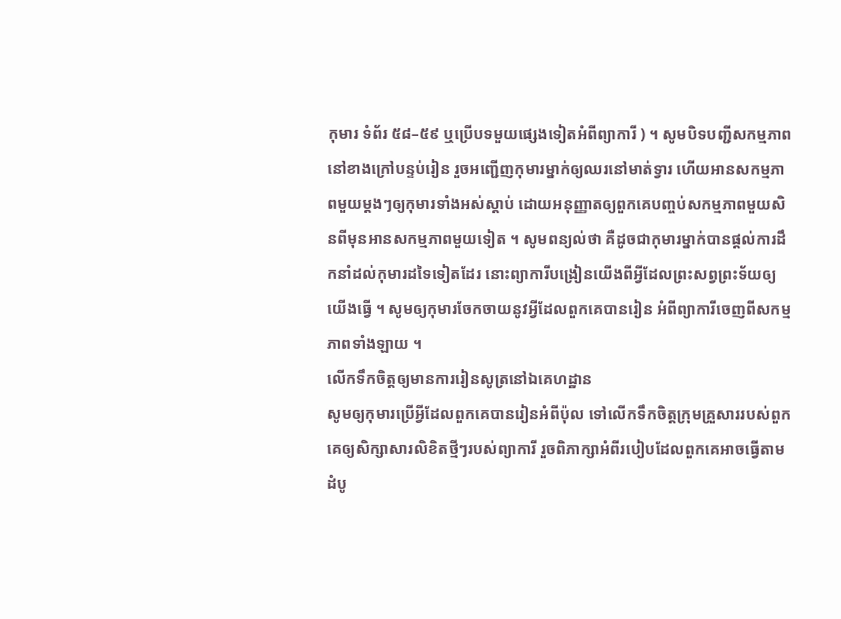កុមារ ទំព័រ ៥៨–៥៩ ឬប្រើបទមួយផ្សេងទៀតអំពីព្យាការី ) ។ សូមបិទបញ្ជីសកម្មភាពនៅខាងក្រៅបន្ទប់រៀន រួចអញ្ជើញកុមារម្នាក់ឲ្យឈរនៅមាត់ទ្វារ ហើយអានសកម្មភាពមួយម្ដងៗឲ្យកុមារទាំងអស់ស្ដាប់ ដោយអនុញ្ញាតឲ្យពួកគេបញ្ចប់សកម្មភាពមួយសិនពីមុនអានសកម្មភាពមួយទៀត ។ សូមពន្យល់ថា គឺដូចជាកុមារម្នាក់បានផ្ដល់ការដឹកនាំដល់កុមារដទៃទៀតដែរ នោះព្យាការីបង្រៀនយើងពីអ្វីដែលព្រះសព្វព្រះទ័យឲ្យយើងធ្វើ ។ សូមឲ្យកុមារចែកចាយនូវអ្វីដែលពួកគេបានរៀន អំពីព្យាការីចេញពីសកម្មភាពទាំងឡាយ ។
លើកទឹកចិត្តឲ្យមានការរៀនសូត្រនៅឯគេហដ្ឋាន
សូមឲ្យកុមារប្រើអ្វីដែលពួកគេបានរៀនអំពីប៉ុល ទៅលើកទឹកចិត្តក្រុមគ្រួសាររបស់ពួកគេឲ្យសិក្សាសារលិខិតថ្មីៗរបស់ព្យាការី រួចពិភាក្សាអំពីរបៀបដែលពួកគេអាចធ្វើតាមដំបូ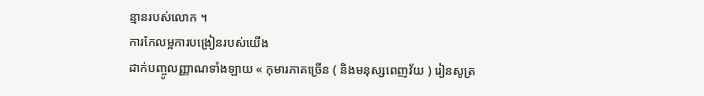ន្មានរបស់លោក ។
ការកែលម្អការបង្រៀនរបស់យើង
ដាក់បញ្ចូលញ្ញាណទាំងឡាយ « កុមារភាគច្រើន ( និងមនុស្សពេញវ័យ ) រៀនសូត្រ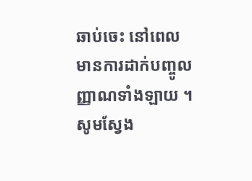ឆាប់ចេះ នៅពេលមានការដាក់បញ្ចូលញ្ញាណទាំងឡាយ ។ សូមស្វែង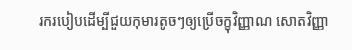រករបៀបដើម្បីជួយកុមារតូចៗឲ្យប្រើចក្ខុវិញ្ញាណ សោតវិញ្ញា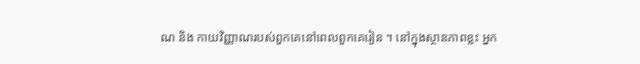ណ និង កាយវិញ្ញាណរបស់ពួកគេនៅពេលពួកគេរៀន ។ នៅក្នុងស្ថានភាពខ្លះ អ្នក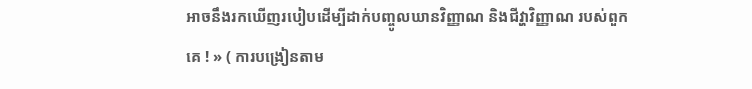អាចនឹងរកឃើញរបៀបដើម្បីដាក់បញ្ចូលឃានវិញ្ញាណ និងជីវ្ហាវិញ្ញាណ របស់ពួកគេ ! » ( ការបង្រៀនតាម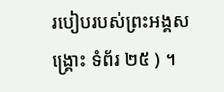របៀបរបស់ព្រះអង្គសង្គ្រោះ ទំព័រ ២៥ ) ។